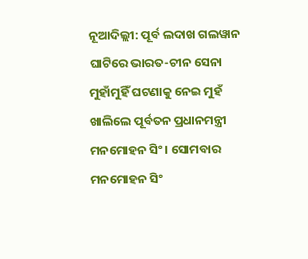ନୂଆଦିଲ୍ଲୀ: ପୂର୍ବ ଲଦାଖ ଗଲୱାନ ଘାଟିରେ ଭାରତ-ଚୀନ ସେନା ମୁହାଁମୁହିଁ ଘଟଣାକୁ ନେଇ ମୁହଁ ଖାଲିଲେ ପୂର୍ବତନ ପ୍ରଧାନମନ୍ତ୍ରୀ ମନମୋହନ ସିଂ । ସୋମବାର ମନମୋହନ ସିଂ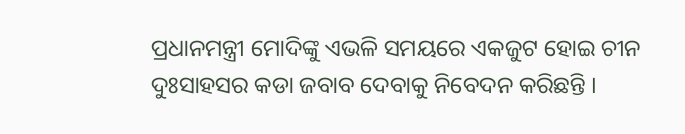ପ୍ରଧାନମନ୍ତ୍ରୀ ମୋଦିଙ୍କୁ ଏଭଳି ସମୟରେ ଏକଜୁଟ ହୋଇ ଚୀନ ଦୁଃସାହସର କଡା ଜବାବ ଦେବାକୁ ନିବେଦନ କରିଛନ୍ତି ।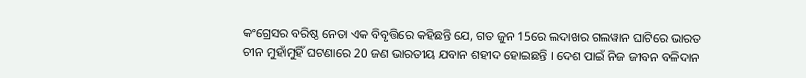କଂଗ୍ରେସର ବରିଷ୍ଠ ନେତା ଏକ ବିବୃତ୍ତିରେ କହିଛନ୍ତି ଯେ, ଗତ ଜୁନ 15ରେ ଲଦାଖର ଗଲୱାନ ଘାଟିରେ ଭାରତ ଚୀନ ମୁହାଁମୁହିଁ ଘଟଣାରେ 20 ଜଣ ଭାରତୀୟ ଯବାନ ଶହୀଦ ହୋଇଛନ୍ତି । ଦେଶ ପାଇଁ ନିଜ ଜୀବନ ବଳିଦାନ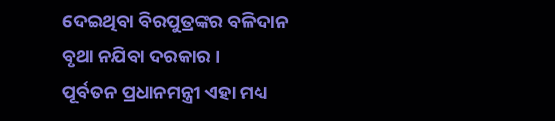ଦେଇଥିବା ବିରପୁତ୍ରଙ୍କର ବଳିଦାନ ବୃଥା ନଯିବା ଦରକାର ।
ପୂର୍ବତନ ପ୍ରଧାନମନ୍ତ୍ରୀ ଏହା ମଧ୍ୟ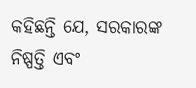କହିଛନ୍ତି ଯେ, ସରକାରଙ୍କ ନିଷ୍ପତ୍ତି ଏବଂ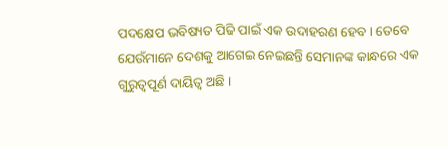ପଦକ୍ଷେପ ଭବିଷ୍ୟତ ପିଢି ପାଇଁ ଏକ ଉଦାହରଣ ହେବ । ତେବେ ଯେଉଁମାନେ ଦେଶକୁ ଆଗେଇ ନେଇଛନ୍ତି ସେମାନଙ୍କ କାନ୍ଧରେ ଏକ ଗୁରୁତ୍ବପୂର୍ଣ ଦାୟିତ୍ବ ଅଛି ।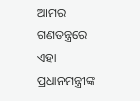ଆମର ଗଣତନ୍ତ୍ରରେ ଏହା ପ୍ରଧାନମନ୍ତ୍ରୀଙ୍କ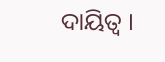ଦାୟିତ୍ବ ।